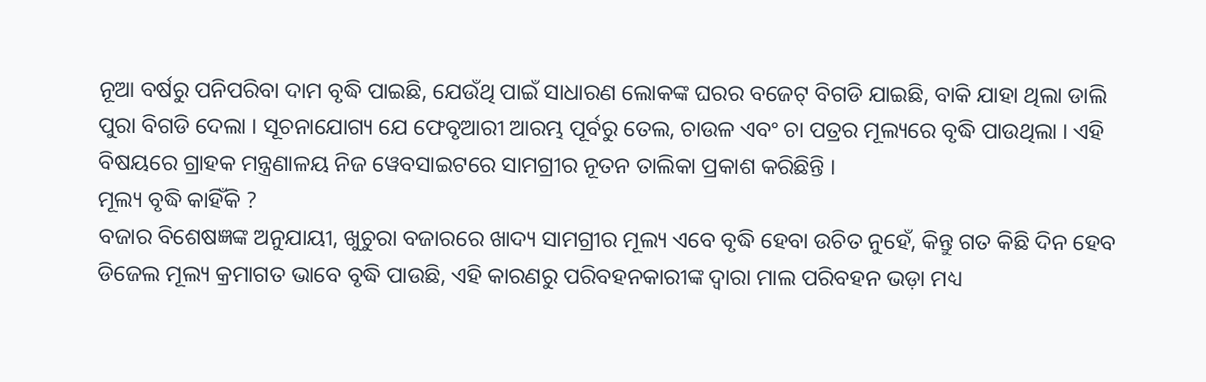ନୂଆ ବର୍ଷରୁ ପନିପରିବା ଦାମ ବୃଦ୍ଧି ପାଇଛି, ଯେଉଁଥି ପାଇଁ ସାଧାରଣ ଲୋକଙ୍କ ଘରର ବଜେଟ୍ ବିଗଡି ଯାଇଛି, ବାକି ଯାହା ଥିଲା ଡାଲି ପୁରା ବିଗଡି ଦେଲା । ସୂଚନାଯୋଗ୍ୟ ଯେ ଫେବୃଆରୀ ଆରମ୍ଭ ପୂର୍ବରୁ ତେଲ, ଚାଉଳ ଏବଂ ଚା ପତ୍ରର ମୂଲ୍ୟରେ ବୃଦ୍ଧି ପାଉଥିଲା । ଏହି ବିଷୟରେ ଗ୍ରାହକ ମନ୍ତ୍ରଣାଳୟ ନିଜ ୱେବସାଇଟରେ ସାମଗ୍ରୀର ନୂତନ ତାଲିକା ପ୍ରକାଶ କରିଛିନ୍ତି ।
ମୂଲ୍ୟ ବୃଦ୍ଧି କାହିଁକି ?
ବଜାର ବିଶେଷଜ୍ଞଙ୍କ ଅନୁଯାୟୀ, ଖୁଚୁରା ବଜାରରେ ଖାଦ୍ୟ ସାମଗ୍ରୀର ମୂଲ୍ୟ ଏବେ ବୃଦ୍ଧି ହେବା ଉଚିତ ନୁହେଁ, କିନ୍ତୁ ଗତ କିଛି ଦିନ ହେବ ଡିଜେଲ ମୂଲ୍ୟ କ୍ରମାଗତ ଭାବେ ବୃଦ୍ଧି ପାଉଛି, ଏହି କାରଣରୁ ପରିବହନକାରୀଙ୍କ ଦ୍ଵାରା ମାଲ ପରିବହନ ଭଡ଼ା ମଧ୍ୟ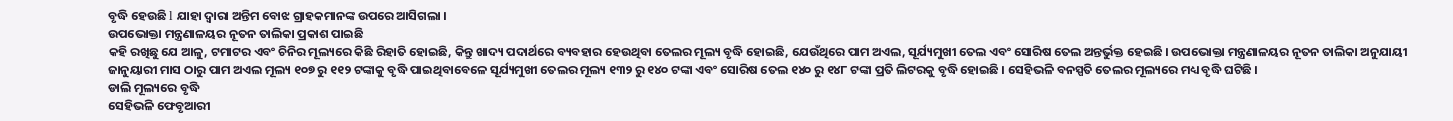ବୃଦ୍ଧି ହେଉଛି l ଯାହା ଦ୍ୱାରା ଅନ୍ତିମ ବୋଝ ଗ୍ରାହକମାନଙ୍କ ଉପରେ ଆସିଗଲା ।
ଉପଭୋକ୍ତା ମନ୍ତ୍ରଣାଳୟର ନୂତନ ତାଲିକା ପ୍ରକାଶ ପାଇଛି
କହି ରଖିଛୁ ଯେ ଆଳୁ, ଟମାଟର ଏବଂ ଚିନିର ମୂଲ୍ୟରେ କିଛି ରିହାତି ହୋଇଛି, କିନ୍ତୁ ଖାଦ୍ୟ ପଦାର୍ଥରେ ବ୍ୟବହାର ହେଉଥିବା ତେଲର ମୂଲ୍ୟ ବୃଦ୍ଧି ହୋଇଛି, ଯେଉଁଥିରେ ପାମ ଅଏଲ, ସୂର୍ଯ୍ୟମୁଖୀ ତେଲ ଏବଂ ସୋରିଷ ତେଲ ଅନ୍ତର୍ଭୁକ୍ତ ହେଇଛି । ଉପଭୋକ୍ତା ମନ୍ତ୍ରଣାଳୟର ନୂତନ ତାଲିକା ଅନୁଯାୟୀ ଜାନୁୟାରୀ ମାସ ଠାରୁ ପାମ ଅଏଲ ମୂଲ୍ୟ ୧୦୭ ରୁ ୧୧୨ ଟଙ୍କାକୁ ବୃଦ୍ଧି ପାଇଥିବାବେଳେ ସୂର୍ଯ୍ୟମୁଖୀ ତେଲର ମୂଲ୍ୟ ୧୩୨ ରୁ ୧୪୦ ଟଙ୍କା ଏବଂ ସୋରିଷ ତେଲ ୧୪୦ ରୁ ୧୪୮ ଟଙ୍କା ପ୍ରତି ଲିଟରକୁ ବୃଦ୍ଧି ହୋଇଛି । ସେହିଭଳି ବନସ୍ପତି ତେଲର ମୂଲ୍ୟରେ ମଧ୍ୟ ବୃଦ୍ଧି ଘଟିଛି ।
ଡାଲି ମୂଲ୍ୟରେ ବୃଦ୍ଧି
ସେହିଭଳି ଫେବୃଆରୀ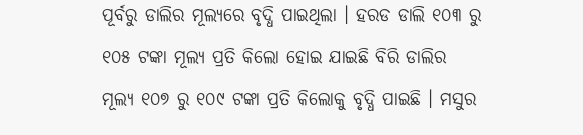ପୂର୍ବରୁ ଡାଲିର ମୂଲ୍ୟରେ ବୃଦ୍ଧି ପାଇଥିଲା । ହରଡ ଡାଲି ୧୦୩ ରୁ ୧୦୫ ଟଙ୍କା ମୂଲ୍ୟ ପ୍ରତି କିଲୋ ହୋଇ ଯାଇଛି ବିରି ଡାଲିର ମୂଲ୍ୟ ୧୦୭ ରୁ ୧୦୯ ଟଙ୍କା ପ୍ରତି କିଲୋକୁ ବୃଦ୍ଧି ପାଇଛି । ମସୁର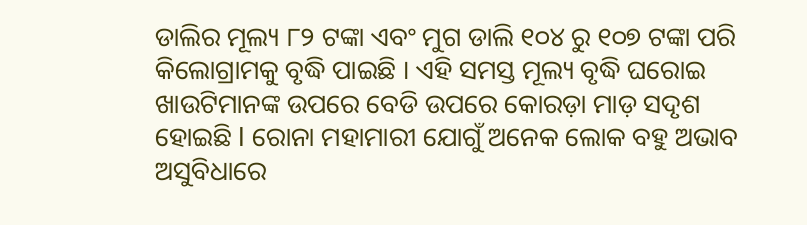ଡାଲିର ମୂଲ୍ୟ ୮୨ ଟଙ୍କା ଏବଂ ମୁଗ ଡାଲି ୧୦୪ ରୁ ୧୦୭ ଟଙ୍କା ପରି କିଲୋଗ୍ରାମକୁ ବୃଦ୍ଧି ପାଇଛି । ଏହି ସମସ୍ତ ମୂଲ୍ୟ ବୃଦ୍ଧି ଘରୋଇ ଖାଉଟିମାନଙ୍କ ଉପରେ ବେଡି ଉପରେ କୋରଡ଼ା ମାଡ଼ ସଦୃଶ ହୋଇଛି l ରୋନା ମହାମାରୀ ଯୋଗୁଁ ଅନେକ ଲୋକ ବହୁ ଅଭାବ ଅସୁବିଧାରେ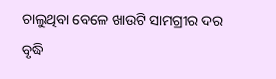ଚାଲୁଥିବା ବେଳେ ଖାଉଟି ସାମଗ୍ରୀର ଦର ବୃଦ୍ଧି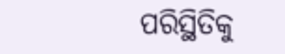ପରିସ୍ଥିତିକୁ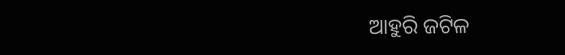ଆହୁରି ଜଟିଳ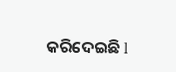କରିଦେଇଛି l